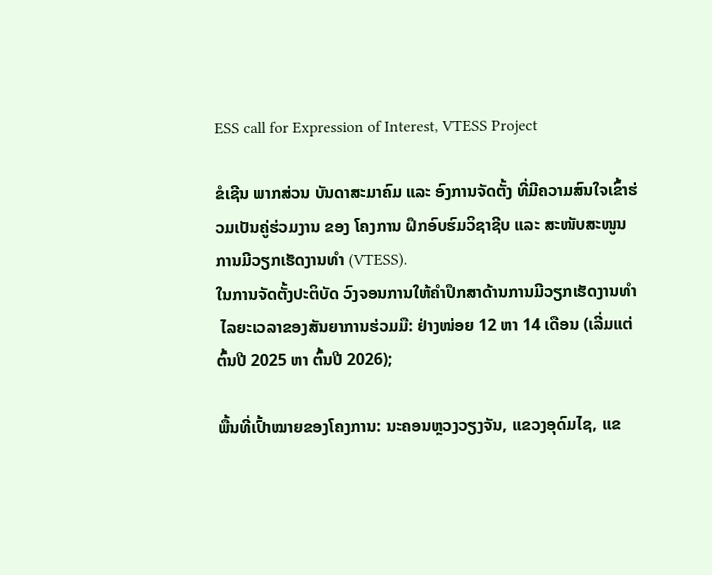ESS call for Expression of Interest, VTESS Project

ຂໍເຊີນ ພາກສ່ວນ ບັນດາສະມາຄົມ ແລະ ອົງການຈັດຕັ້ງ ທີ່ມີຄວາມສົນໃຈເຂົ້າຮ່ວມເປັນຄູ່ຮ່ວມງານ ຂອງ ໂຄງການ ຝຶກອົບຮົມວິຊາຊີບ ແລະ ສະໜັບສະໜູນການມີວຽກເຮັດງານທໍາ (VTESS).
ໃນການຈັດຕັ້ງປະຕິບັດ ວົງຈອນການໃຫ້ຄໍາປຶກສາດ້ານການມີວຽກເຮັດງານທໍາ
 ໄລຍະເວລາຂອງສັນຍາການຮ່ວມມື: ຢ່າງໜ່ອຍ 12 ຫາ 14 ເດືອນ (ເລີ່ມແຕ່ຕົ້ນປີ 2025 ຫາ ຕົ້ນປີ 2026);

ພື້ນທີ່ເປົ້າໝາຍຂອງໂຄງການ: ນະຄອນຫຼວງວຽງຈັນ, ແຂວງອຸດົມໄຊ, ແຂ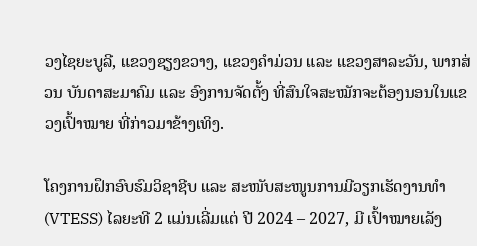ວງໄຊຍະບູລີ, ແຂວງຊຽງຂວາງ, ແຂວງຄໍາມ່ວນ ແລະ ແຂວງສາລະວັນ, ພາກສ່ວນ ບັນດາສະມາຄົມ ແລະ ອົງການຈັດຕັ້ງ ທີ່ສົນໃຈສະໝັກຈະຕ້ອງນອນໃນແຂວງເປົ້າໝາຍ ທີ່ກ່າວມາຂ້າງເທິງ.

ໂຄງການຝຶກອົບຮົມວິຊາຊີບ ແລະ ສະໜັບສະໜູນການມີວຽກເຮັດງານທຳ (VTESS) ໄລຍະທີ 2 ແມ່ນເລີ່ມແຕ່ ປີ 2024 – 2027, ມີ ເປົ້າໝາຍເລັງ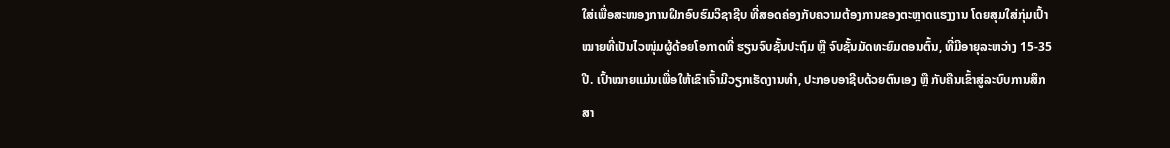ໃສ່ເພື່ອສະໜອງການຝຶກອົບຮົມວິຊາຊີບ ທີ່ສອດຄ່ອງກັບຄວາມຕ້ອງການຂອງຕະຫຼາດແຮງງານ ໂດຍສຸມໃສ່ກຸ່ມເປົ້າໝາຍທີ່ເປັນໄວໜຸ່ມຜູ້ດ້ອຍໂອກາດທີ່ ຮຽນຈົບຊັ້ນປະຖົມ ຫຼື ຈົບຊັ້ນມັດທະຍົມຕອນຕົ້ນ, ທີ່ມີອາຍຸລະຫວ່າງ 15-35 ປີ. ເປົ້າໝາຍແມ່ນເພື່ອໃຫ້ເຂົາເຈົ້າມີວຽກເຮັດງານທໍາ, ປະກອບອາຊີບດ້ວຍຕົນເອງ ຫຼື ກັບຄືນເຂົ້າສູ່ລະບົບການສຶກສາ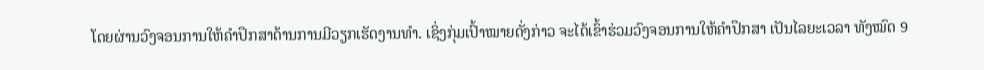ໂດຍຜ່ານວົງຈອນການໃຫ້ຄໍາປຶກສາດ້ານການມີວຽກເຮັດງານທໍາ. ເຊິ່ງກຸ່ມເປົ້າໝາຍດັ່ງກ່າວ ຈະໄດ້ເຂົ້າຮ່ວມວົງຈອນການໃຫ້ຄໍາປຶກສາ ເປັນໄລຍະເວລາ ທັງໝົດ 9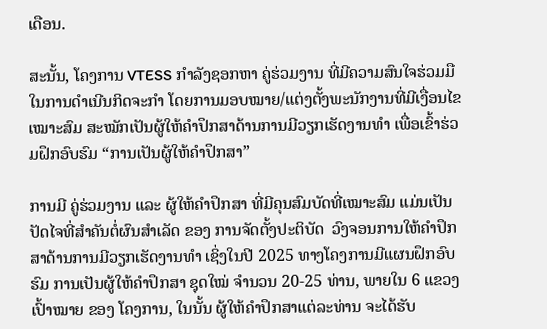ເດືອນ.

ສະນັ້ນ, ໂຄງການ VTESS ກຳລັງຊອກຫາ ຄູ່ຮ່ວມງານ ທີ່ມີຄວາມສົນໃຈຮ່ວມມືໃນການດຳເນີນກິດຈະກຳ ໂດຍການມອບໝາຍ/ແຕ່ງຕັ້ງພະນັກງານທີ່ມີເງື່ອນໄຂເໝາະສົມ ສະໝັກເປັນຜູ້ໃຫ້ຄໍາປຶກສາດ້ານການມີວຽກເຮັດງານທໍາ ເພື່ອເຂົ້າຮ່ວມຝຶກອົບຮົມ “ການເປັນຜູ້ໃຫ້ຄໍາປຶກສາ”

ການມີ ຄູ່ຮ່ວມງານ ແລະ ຜູ້ໃຫ້ຄໍາປຶກສາ ທີ່ມີຄຸນສົມບັດທີ່ເໝາະສົມ ແມ່ນເປັນປັດໄຈທີ່ສໍາຄັນຕໍ່ຜົນສໍາເລັດ ຂອງ ການຈັດຕັ້ງປະຕິບັດ  ວົງຈອນການໃຫ້ຄໍາປຶກສາດ້ານການມີວຽກເຮັດງານທໍາ ເຊິ່ງໃນປີ 2025 ທາງໂຄງການມີແຜນຝຶກອົບຮົມ ການເປັນຜູ້ໃຫ້ຄໍາປຶກສາ ຊຸດໃໝ່ ຈໍານວນ 20-25 ທ່ານ, ພາຍໃນ 6 ແຂວງເປົ້າໝາຍ ຂອງ ໂຄງການ, ໃນນັ້ນ ຜູ້ໃຫ້ຄໍາປຶກສາແຕ່ລະທ່ານ ຈະໄດ້ຮັບ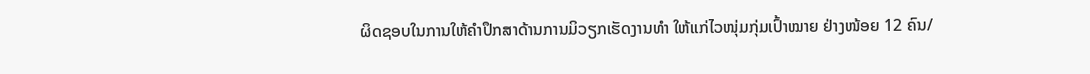ຜິດຊອບໃນການໃຫ້ຄໍາປຶກສາດ້ານການມິວຽກເຮັດງານທໍາ ໃຫ້ແກ່ໄວໜຸ່ມກຸ່ມເປົ້າໝາຍ ຢ່າງໜ້ອຍ 12 ຄົນ/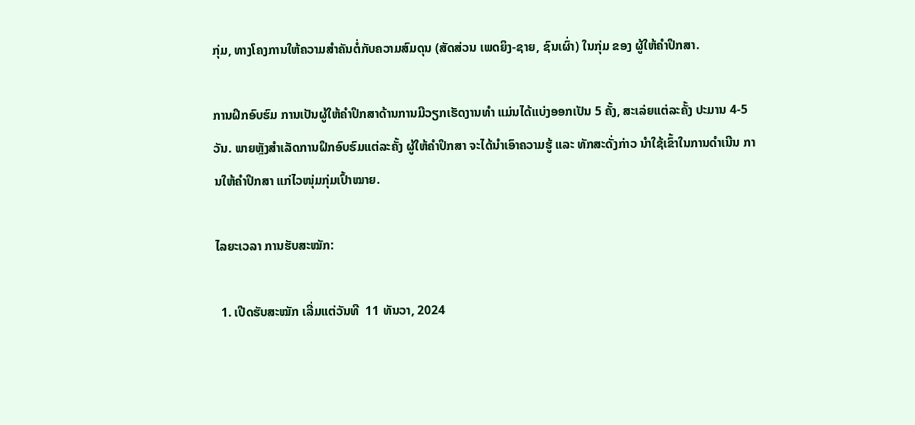ກຸ່ມ, ທາງໂຄງການໃຫ້ຄວາມສໍາຄັນຕໍ່ກັບຄວາມສົມດຸນ (ສັດສ່ວນ ເພດຍິງ-ຊາຍ, ຊົນເຜົ່າ) ໃນກຸ່ມ ຂອງ ຜູ້ໃຫ້ຄໍາປຶກສາ.

ການຝຶກອົບຮົມ ການເປັນຜູ້ໃຫ້ຄໍາປຶກສາດ້ານການມີວຽກເຮັດງານທໍາ ແມ່ນໄດ້ແບ່ງອອກເປັນ 5 ຄັ້ງ, ສະເລ່ຍແຕ່ລະຄັ້ງ ປະມານ 4-5 ວັນ. ພາຍຫຼັງສໍາເລັດການຝຶກອົບຮົມແຕ່ລະຄັ້ງ ຜູ້ໃຫ້ຄໍາປຶກສາ ຈະໄດ້ນໍາເອົາຄວາມຮູ້ ແລະ ທັກສະດັ່ງກ່າວ ນໍາໃຊ້ເຂົ້າໃນການດຳເນີນ ການໃຫ້ຄໍາປຶກສາ ແກ່ໄວໜຸ່ມກຸ່ມເປົ້າໝາຍ.

ໄລຍະເວລາ ການຮັບສະໝັກ:

  1. ເປີດຮັບສະໝັກ ເລີ່ມແຕ່ວັນທີ  11 ທັນວາ, 2024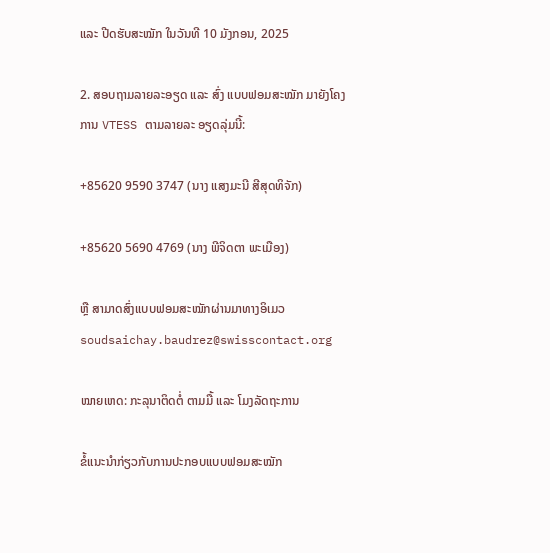ແລະ ປີດຮັບສະໝັກ ໃນວັນທີ 10 ມັງກອນ, 2025

2. ສອບຖາມລາຍລະອຽດ ແລະ ສົ່ງ ແບບຟອມສະໝັກ ມາຍັງໂຄງການ VTESS ຕາມລາຍລະ ອຽດລຸ່ມນີ້:

+85620 9590 3747 (ນາງ ແສງມະນີ ສີສຸດທິຈັກ)

+85620 5690 4769 (ນາງ ພີຈິດຕາ ພະເມືອງ)

ຫຼື ສາມາດສົ່ງແບບຟອມສະໝັກຜ່ານມາທາງອິເມວ soudsaichay.baudrez@swisscontact.org

ໝາຍເຫດ: ກະລຸນາຕິດຕໍ່ ຕາມມື້ ແລະ ໂມງລັດຖະການ

ຂໍ້ແນະນໍາກ່ຽວກັບການປະກອບແບບຟອມສະໝັກ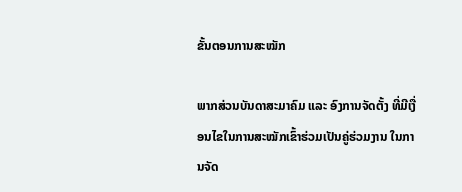ຂັ້ນຕອນການສະໝັກ

ພາກສ່ວນບັນດາສະມາຄົມ ແລະ ອົງການຈັດຕັ້ງ ທີ່ມີເງື່ອນໄຂໃນການສະໝັກເຂົ້າຮ່ວມເປັນຄູ່ຮ່ວມງານ ໃນການຈັດ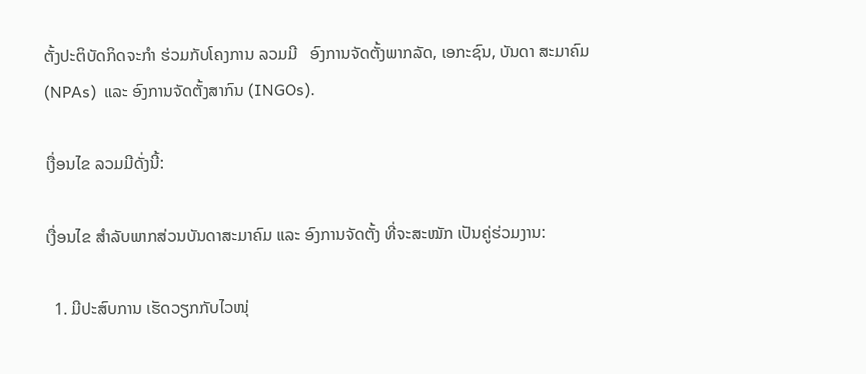ຕັ້ງປະຕິບັດກິດຈະກຳ ຮ່ວມກັບໂຄງການ ລວມມີ   ອົງການຈັດຕັ້ງພາກລັດ, ເອກະຊົນ, ບັນດາ ສະມາຄົມ (NPAs)  ແລະ ອົງການຈັດຕັ້ງສາກົນ (INGOs).

ເງື່ອນໄຂ ລວມມີດັ່ງນີ້:

ເງື່ອນໄຂ ສໍາລັບພາກສ່ວນບັນດາສະມາຄົມ ແລະ ອົງການຈັດຕັ້ງ ທີ່ຈະສະໝັກ ເປັນຄູ່ຮ່ວມງານ:

  1. ມີປະສົບການ ເຮັດວຽກກັບໄວໜຸ່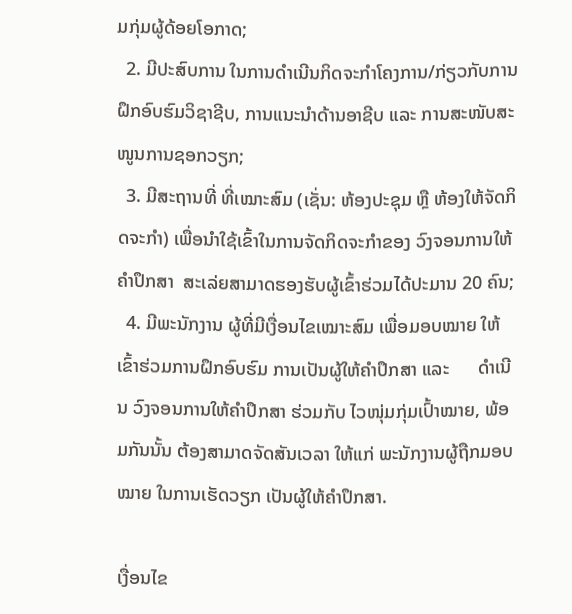ມກຸ່ມຜູ້ດ້ອຍໂອກາດ;
  2. ມີປະສົບການ ໃນການດຳເນີນກິດຈະກຳໂຄງການ/ກ່ຽວກັບການຝຶກອົບຮົມວິຊາຊີບ, ການແນະນໍາດ້ານອາຊີບ ແລະ ການສະໜັບສະໜູນການຊອກວຽກ;
  3. ມີສະຖານທີ່ ທີ່ເໝາະສົມ (ເຊັ່ນ: ຫ້ອງປະຊຸມ ຫຼື ຫ້ອງໃຫ້ຈັດກິດຈະກຳ) ເພື່ອນໍາໃຊ້ເຂົ້າໃນການຈັດກິດຈະກໍາຂອງ ວົງຈອນການໃຫ້ຄໍາປຶກສາ  ສະເລ່ຍສາມາດຮອງຮັບຜູ້ເຂົ້າຮ່ວມໄດ້ປະມານ 20 ຄົນ;
  4. ມີພະນັກງານ ຜູ້ທີ່ມີເງື່ອນໄຂເໝາະສົມ ເພື່ອມອບໝາຍ ໃຫ້ເຂົ້າຮ່ວມການຝຶກອົບຮົມ ການເປັນຜູ້ໃຫ້ຄໍາປຶກສາ ແລະ      ດຳເນີນ ວົງຈອນການໃຫ້ຄໍາປຶກສາ ຮ່ວມກັບ ໄວໜຸ່ມກຸ່ມເປົ້າໝາຍ, ພ້ອມກັນນັ້ນ ຕ້ອງສາມາດຈັດສັນເວລາ ໃຫ້ແກ່ ພະນັກງານຜູ້ຖືກມອບໝາຍ ໃນການເຮັດວຽກ ເປັນຜູ້ໃຫ້ຄໍາປຶກສາ.

ເງື່ອນໄຂ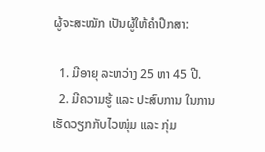ຜູ້ຈະສະໝັກ ເປັນຜູ້ໃຫ້ຄໍາປຶກສາ:

  1. ມີອາຍຸ ລະຫວ່າງ 25 ຫາ 45 ປີ.
  2. ມີຄວາມຮູ້ ແລະ ປະສົບການ ໃນການເຮັດວຽກກັບໄວໜຸ່ມ ແລະ ກຸ່ມ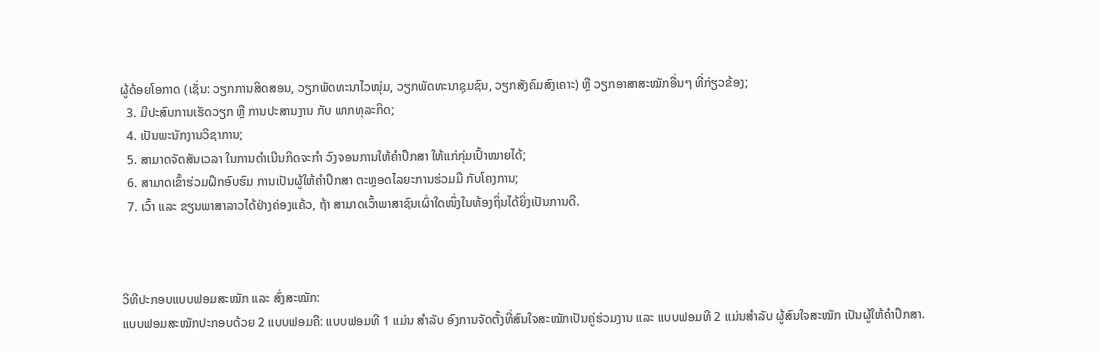ຜູ້ດ້ອຍໂອກາດ (ເຊັ່ນ: ວຽກການສິດສອນ, ວຽກພັດທະນາໄວໜຸ່ມ, ວຽກພັດທະນາຊຸມຊົນ, ວຽກສັງຄົມສົງເຄາະ) ຫຼື ວຽກອາສາສະໝັກອື່ນໆ ທີ່ກ່ຽວຂ້ອງ;
  3. ມີປະສົບການເຮັດວຽກ ຫຼື ການປະສານງານ ກັບ ພາກທຸລະກິດ;
  4. ເປັນພະນັກງານວິຊາການ;
  5. ສາມາດຈັດສັນເວລາ ໃນການດຳເນີນກິດຈະກຳ ວົງຈອນການໃຫ້ຄໍາປຶກສາ ໃຫ້ແກ່ກຸ່ມເປົ້າໝາຍໄດ້;
  6. ສາມາດເຂົ້າຮ່ວມຝຶກອົບຮົມ ການເປັນຜູ້ໃຫ້ຄໍາປຶກສາ ຕະຫຼອດໄລຍະການຮ່ວມມື ກັບໂຄງການ;
  7. ເວົ້າ ແລະ ຂຽນພາສາລາວໄດ້ຢ່າງຄ່ອງແຄ້ວ, ຖ້າ ສາມາດເວົ້າພາສາຊົນເຜົ່າໃດໜຶ່ງໃນທ້ອງຖິ່ນໄດ້ຍິ່ງເປັນການດີ.



ວິທີປະກອບແບບຟອມສະໝັກ ແລະ ສົ່ງສະໝັກ:
ແບບຟອມສະໝັກປະກອບດ້ວຍ 2 ແບບຟອມຄື: ແບບຟອມທີ 1 ແມ່ນ ສໍາລັບ ອົງການຈັດຕັ້ງທີ່ສົນໃຈສະໝັກເປັນຄູ່ຮ່ວມງານ ແລະ ແບບຟອມທີ 2 ແມ່ນສໍາລັບ ຜູ້ສົນໃຈສະໝັກ ເປັນຜູ້ໃຫ້ຄໍາປຶກສາ.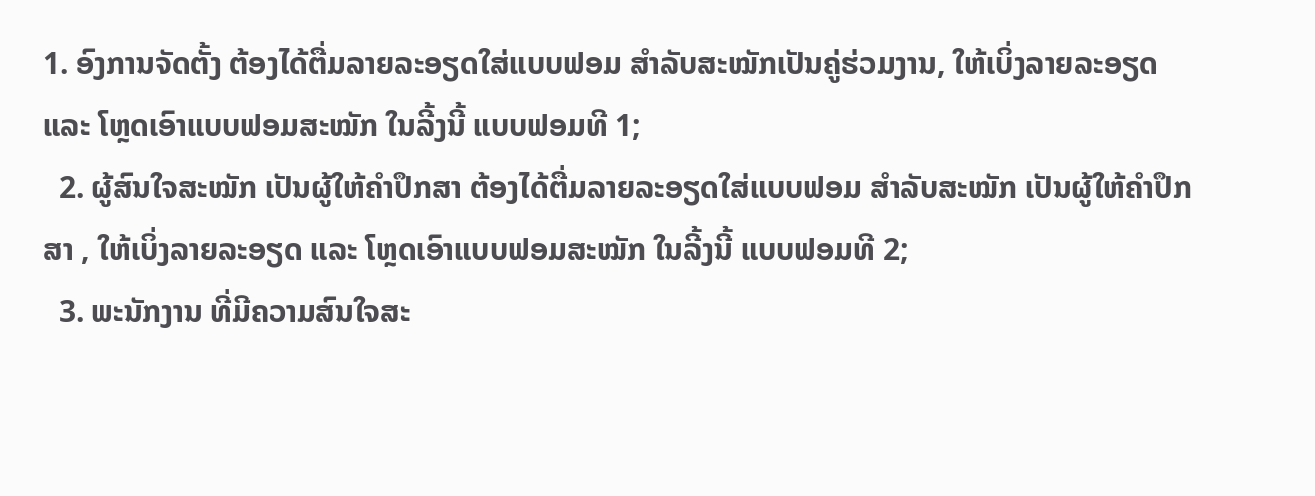1. ອົງການຈັດຕັ້ງ ຕ້ອງໄດ້ຕື່ມລາຍລະອຽດໃສ່ແບບຟອມ ສໍາລັບສະໝັກເປັນຄູ່ຮ່ວມງານ, ໃຫ້ເບິ່ງລາຍລະອຽດ ແລະ ໂຫຼດເອົາແບບຟອມສະໝັກ ໃນລີ້ງນີ້ ແບບຟອມທີ 1;
  2. ຜູ້ສົນໃຈສະໝັກ ເປັນຜູ້ໃຫ້ຄໍາປຶກສາ ຕ້ອງໄດ້ຕື່ມລາຍລະອຽດໃສ່ແບບຟອມ ສໍາລັບສະໝັກ ເປັນຜູ້ໃຫ້ຄໍາປຶກສາ , ໃຫ້ເບິ່ງລາຍລະອຽດ ແລະ ໂຫຼດເອົາແບບຟອມສະໝັກ ໃນລີ້ງນີ້ ແບບຟອມທີ 2;
  3. ພະນັກງານ ທີ່ມີຄວາມສົນໃຈສະ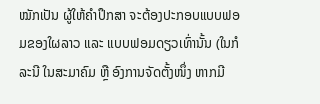ໝັກເປັນ ຜູ້ໃຫ້ຄໍາປຶກສາ ຈະຕ້ອງປະກອບແບບຟອມຂອງໃຜລາວ ແລະ ແບບຟອມດຽວເທົ່ານັ້ນ (ໃນກໍລະນີ ໃນສະມາຄົມ ຫຼື ອົງການຈັດຕັ້ງໜຶ່ງ ຫາກມີ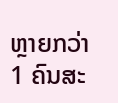ຫຼາຍກວ່າ 1 ຄົນສະ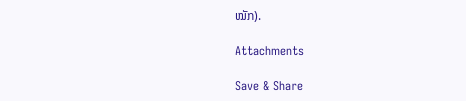ໝັກ).

Attachments

Save & Share